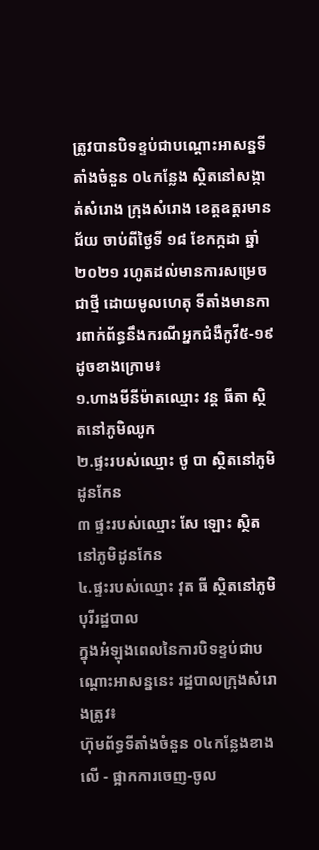ត្រូវបានបិទខ្ទប់ជាបណ្តោះអាសន្នទីតាំងចំនួន ០៤កន្លែង ស្ថិតនៅសង្កាត់សំរោង ក្រុងសំរោង ខេត្តឧត្តរមានជ័យ ចាប់ពីថ្ងៃទី ១៨ ខែកក្កដា ឆ្នាំ២០២១ រហូតដល់មានការសម្រេចជាថ្មី ដោយមូលហេតុ ទីតាំងមានការពាក់ព័ន្ធនឹងករណីអ្នកជំងឺកូវី៥-១៩ ដូចខាងក្រោម៖
១.ហាងមីនីម៉ាតឈ្មោះ វន្ដ ធីតា ស្ថិតនៅភូមិឈូក
២.ផ្ទះរបស់ឈ្មោះ ថូ បា ស្ថិតនៅភូមិដូនកែន
៣ ផ្ទះរបស់ឈ្មោះ សែ ឡោះ ស្ថិតនៅភូមិដូនកែន
៤.ផ្ទះរបស់ឈ្មោះ វុត ធី ស្ថិតនៅភូមិបុរីរដ្ឋបាល
ក្នុងអំឡុងពេលនៃការបិទខ្ទប់ជាបណ្តោះអាសន្ននេះ រដ្ឋបាលក្រុងសំរោងត្រូវ៖
ហ៊ុមព័ទ្ធទីតាំងចំនួន ០៤កន្លែងខាងលើ - ផ្អាកការចេញ-ចូល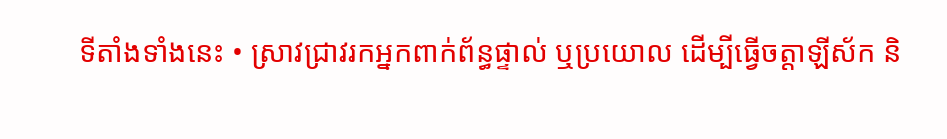ទីតាំងទាំងនេះ • ស្រាវជ្រាវរកអ្នកពាក់ព័ន្ធផ្ទាល់ ឬប្រយោល ដើម្បីធ្វើចត្តាឡីស័ក និ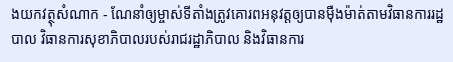ងយកវត្ថុសំណាក - ណែនាំឲ្យម្ចាស់ទីតាំងត្រូវគោរពអនុវត្តឲ្យបានម៉ឺងម៉ាត់តាមវិធានការរដ្ឋបាល វិធានការសុខាភិបាលរបស់រាជរដ្ឋាភិបាល និងវិធានការ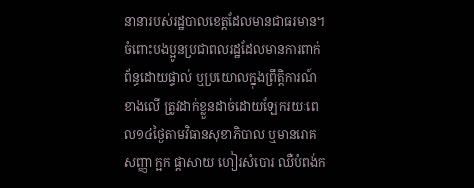នានារបស់រដ្ឋបាលខេត្តដែលមានជាធរមាន។ ចំពោះបងប្អូនប្រជាពលរដ្ឋដែលមានការពាក់ព័ន្ធដោយផ្ទាល់ ឬប្រយោលក្នុងព្រឹត្តិការណ៍ខាងលើ ត្រូវដាក់ខ្លួនដាច់ដោយឡែករយៈពេល១៤ថ្ងៃតាមវិធានសុខាភិបាល ឬមានរោគសញ្ញា ក្អក ផ្តាសាយ ហៀរសំបោរ ឈឺបំពង់ក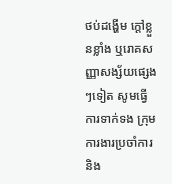ថប់ដង្ហើម ក្តៅខ្លួនខ្លាំង ឬរោគសញ្ញាសង្ស័យផ្សេងៗទៀត សូមធ្វើការទាក់ទង ក្រុមការងារប្រចាំការ និង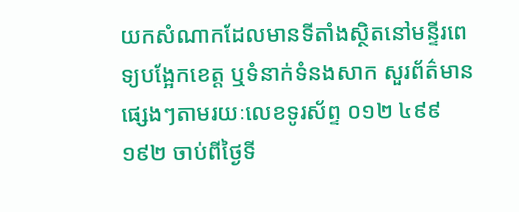យកសំណាកដែលមានទីតាំងស្ថិតនៅមន្ទីរពេទ្យបង្អែកខេត្ត ឬទំនាក់ទំនងសាក សួរព័ត៌មានផ្សេងៗតាមរយៈលេខទូរស័ព្ទ ០១២ ៤៩៩ ១៩២ ចាប់ពីថ្ងៃទី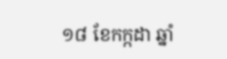១៨ ខែកក្កដា ឆ្នាំ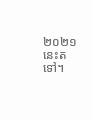២០២១ នេះតទៅ។